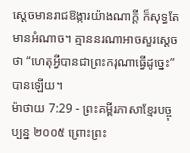ស្ដេចមានរាជឱង្ការយ៉ាងណាក្ដី ក៏សុទ្ធតែមានអំណាច។ គ្មាននរណាអាចសួរស្ដេចថា “ហេតុអ្វីបានជាព្រះករុណាធ្វើដូច្នេះ” បានឡើយ។
ម៉ាថាយ 7:29 - ព្រះគម្ពីរភាសាខ្មែរបច្ចុប្បន្ន ២០០៥ ព្រោះព្រះ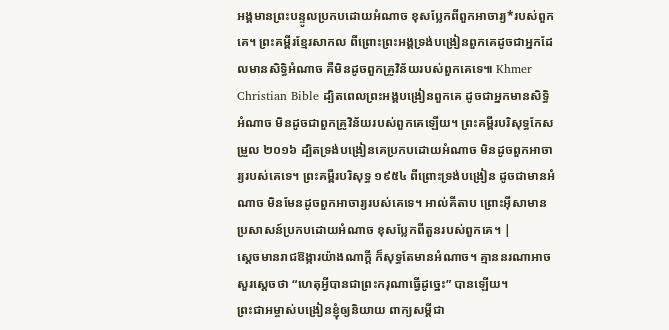អង្គមានព្រះបន្ទូលប្រកបដោយអំណាច ខុសប្លែកពីពួកអាចារ្យ*របស់ពួកគេ។ ព្រះគម្ពីរខ្មែរសាកល ពីព្រោះព្រះអង្គទ្រង់បង្រៀនពួកគេដូចជាអ្នកដែលមានសិទ្ធិអំណាច គឺមិនដូចពួកគ្រូវិន័យរបស់ពួកគេទេ៕ Khmer Christian Bible ដ្បិតពេលព្រះអង្គបង្រៀនពួកគេ ដូចជាអ្នកមានសិទ្ធិអំណាច មិនដូចជាពួកគ្រូវិន័យរបស់ពួកគេឡើយ។ ព្រះគម្ពីរបរិសុទ្ធកែសម្រួល ២០១៦ ដ្បិតទ្រង់បង្រៀនគេប្រកបដោយអំណាច មិនដូចពួកអាចារ្យរបស់គេទេ។ ព្រះគម្ពីរបរិសុទ្ធ ១៩៥៤ ពីព្រោះទ្រង់បង្រៀន ដូចជាមានអំណាច មិនមែនដូចពួកអាចារ្យរបស់គេទេ។ អាល់គីតាប ព្រោះអ៊ីសាមានប្រសាសន៍ប្រកបដោយអំណាច ខុសប្លែកពីតួនរបស់ពួកគេ។ |
ស្ដេចមានរាជឱង្ការយ៉ាងណាក្ដី ក៏សុទ្ធតែមានអំណាច។ គ្មាននរណាអាចសួរស្ដេចថា “ហេតុអ្វីបានជាព្រះករុណាធ្វើដូច្នេះ” បានឡើយ។
ព្រះជាអម្ចាស់បង្រៀនខ្ញុំឲ្យនិយាយ ពាក្យសម្ដីជា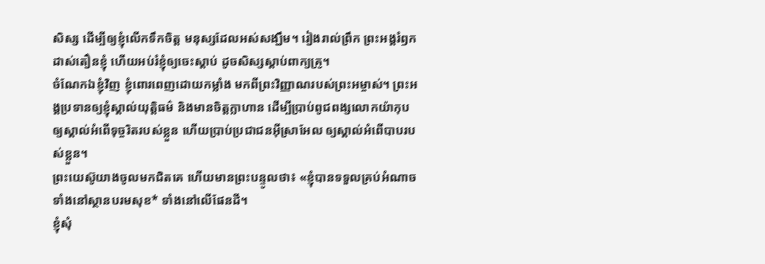សិស្ស ដើម្បីឲ្យខ្ញុំលើកទឹកចិត្ត មនុស្សដែលអស់សង្ឃឹម។ រៀងរាល់ព្រឹក ព្រះអង្គរំឭកដាស់តឿនខ្ញុំ ហើយអប់រំខ្ញុំឲ្យចេះស្ដាប់ ដូចសិស្សស្ដាប់ពាក្យគ្រូ។
ចំណែកឯខ្ញុំវិញ ខ្ញុំពោរពេញដោយកម្លាំង មកពីព្រះវិញ្ញាណរបស់ព្រះអម្ចាស់។ ព្រះអង្គប្រទានឲ្យខ្ញុំស្គាល់យុត្តិធម៌ និងមានចិត្តក្លាហាន ដើម្បីប្រាប់ពូជពង្សលោកយ៉ាកុប ឲ្យស្គាល់អំពើទុច្ចរិតរបស់ខ្លួន ហើយប្រាប់ប្រជាជនអ៊ីស្រាអែល ឲ្យស្គាល់អំពើបាបរបស់ខ្លួន។
ព្រះយេស៊ូយាងចូលមកជិតគេ ហើយមានព្រះបន្ទូលថា៖ «ខ្ញុំបានទទួលគ្រប់អំណាច ទាំងនៅស្ថានបរមសុខ* ទាំងនៅលើផែនដី។
ខ្ញុំសុំ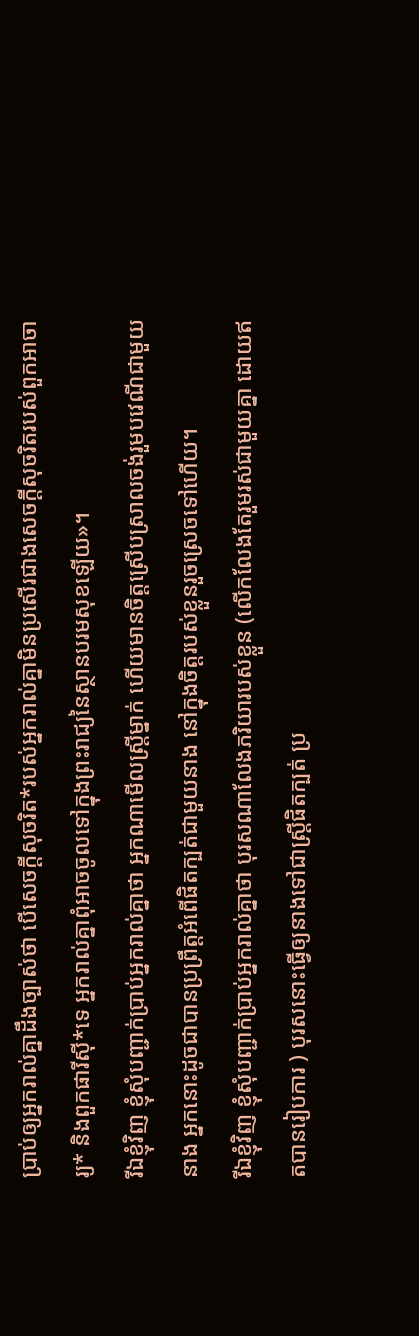ប្រាប់ឲ្យអ្នករាល់គ្នាដឹងច្បាស់ថា បើសេចក្ដីសុចរិត*របស់អ្នករាល់គ្នាមិនប្រសើរជាងសេចក្ដីសុចរិតរបស់ពួកអាចារ្យ* និងពួកផារីស៊ី*ទេ អ្នករាល់គ្នាពុំអាចចូលទៅក្នុងព្រះរាជ្យនៃស្ថានបរមសុខឡើយ»។
រីឯខ្ញុំវិញ ខ្ញុំសុំបញ្ជាក់ប្រាប់អ្នករាល់គ្នាថា អ្នកណាមើលស្ត្រីម្នាក់ ហើយមានចិត្តស្រើបស្រាលចង់រួមបវេណីជាមួយនាង អ្នកនោះដូចជាបានប្រព្រឹត្តអំពើផិតក្បត់ជាមួយនាង នៅក្នុងចិត្តរបស់ខ្លួនរួចស្រេចទៅហើយ។
រីឯខ្ញុំវិញ ខ្ញុំសុំបញ្ជាក់ប្រាប់អ្នករាល់គ្នាថា បុរសណាលែងភរិយារបស់ខ្លួន (លើកលែងតែរួមរស់ជាមួយគ្នា ដោយឥតបានរៀបការ ) បុរសនោះធ្វើឲ្យនាងទៅជាស្ត្រីផិតក្បត់ ប្រ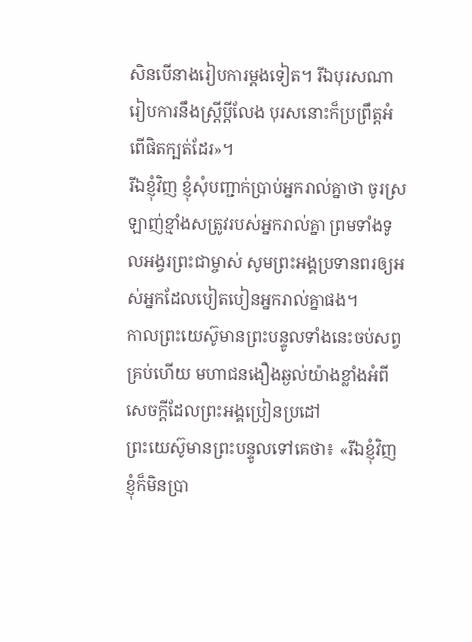សិនបើនាងរៀបការម្ដងទៀត។ រីឯបុរសណារៀបការនឹងស្ត្រីប្ដីលែង បុរសនោះក៏ប្រព្រឹត្តអំពើផិតក្បត់ដែរ»។
រីឯខ្ញុំវិញ ខ្ញុំសុំបញ្ជាក់ប្រាប់អ្នករាល់គ្នាថា ចូរស្រឡាញ់ខ្មាំងសត្រូវរបស់អ្នករាល់គ្នា ព្រមទាំងទូលអង្វរព្រះជាម្ចាស់ សូមព្រះអង្គប្រទានពរឲ្យអស់អ្នកដែលបៀតបៀនអ្នករាល់គ្នាផង។
កាលព្រះយេស៊ូមានព្រះបន្ទូលទាំងនេះចប់សព្វគ្រប់ហើយ មហាជនងឿងឆ្ងល់យ៉ាងខ្លាំងអំពីសេចក្ដីដែលព្រះអង្គប្រៀនប្រដៅ
ព្រះយេស៊ូមានព្រះបន្ទូលទៅគេថា៖ «រីឯខ្ញុំវិញ ខ្ញុំក៏មិនប្រា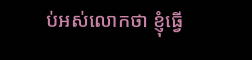ប់អស់លោកថា ខ្ញុំធ្វើ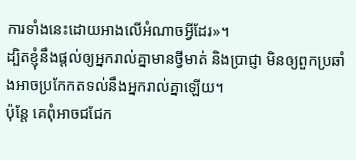ការទាំងនេះដោយអាងលើអំណាចអ្វីដែរ»។
ដ្បិតខ្ញុំនឹងផ្ដល់ឲ្យអ្នករាល់គ្នាមានថ្វីមាត់ និងប្រាជ្ញា មិនឲ្យពួកប្រឆាំងអាចប្រកែកតទល់នឹងអ្នករាល់គ្នាឡើយ។
ប៉ុន្តែ គេពុំអាចជជែក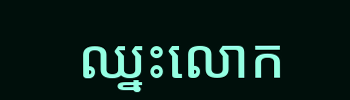ឈ្នះលោក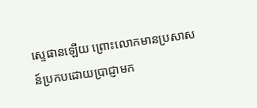ស្ទេផានឡើយ ព្រោះលោកមានប្រសាសន៍ប្រកបដោយប្រាជ្ញាមក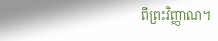ពីព្រះវិញ្ញាណ។